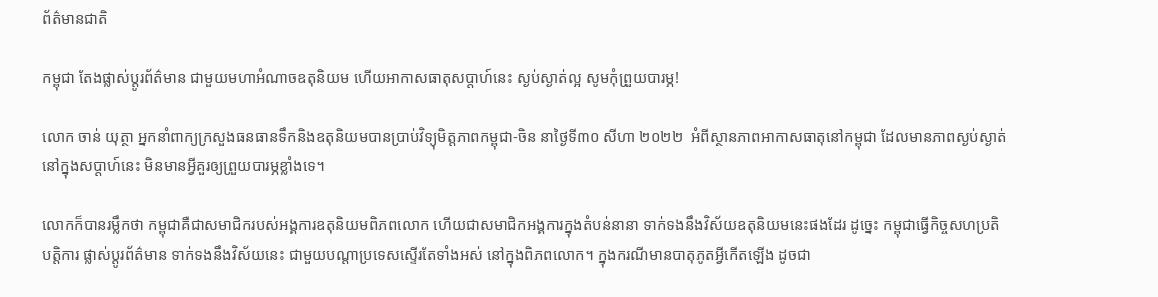ព័ត៌មានជាតិ

កម្ពុជា តែងផ្លាស់ប្តូរព័ត៌មាន ជាមួយមហាអំណាចឧតុនិយម ហើយអាកាសធាតុសប្តាហ៍នេះ ស្ងប់ស្ងាត់ល្អ សូមកុំព្រួយបារម្ភ!

លោក ចាន់ យុត្ថា អ្នកនាំពាក្យក្រសួងធនធានទឹកនិងឧតុនិយមបានប្រាប់វិទ្យុមិត្តភាពកម្ពុជា-ចិន នាថ្ងៃទី៣០ សីហា ២០២២  អំពីស្ថានភាពអាកាសធាតុនៅកម្ពុជា ដែលមានភាពស្ងប់ស្ងាត់ នៅក្នុងសប្តាហ៍នេះ មិនមានអ្វីគួរឲ្យព្រួយបារម្ភខ្លាំងទេ។

លោកក៏បានរម្លឹកថា កម្ពុជាគឺជាសមាជិករបស់អង្គការឧតុនិយមពិភពលោក ហើយជាសមាជិកអង្គការក្នុងតំបន់នានា ទាក់ទងនឹងវិស័យឧតុនិយមនេះផងដែរ ដូច្នេះ កម្ពុជាធ្វើកិច្ចសហប្រតិបត្តិការ ផ្លាស់ប្តូរព័ត៌មាន ទាក់ទងនឹងវិស័យនេះ ជាមួយបណ្តាប្រទេសស្ទើរតែទាំងអស់ នៅក្នុងពិភពលោក។ ក្នុងករណីមានបាតុភូតអ្វីកើតឡើង ដូចជា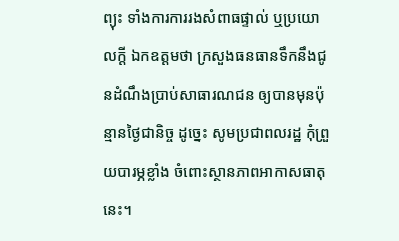ព្យុះ ទាំងការការរងសំពាធផ្ទាល់ ឬប្រយោលក្តី ឯកឧត្តមថា ក្រសួងធនធានទឹកនឹងជូនដំណឹងប្រាប់សាធារណជន ឲ្យបានមុនប៉ុន្មានថ្ងៃជានិច្ច ដូច្នេះ សូមប្រជាពលរដ្ឋ កុំព្រួយបារម្ភខ្លាំង ចំពោះស្ថានភាពអាកាសធាតុនេះ។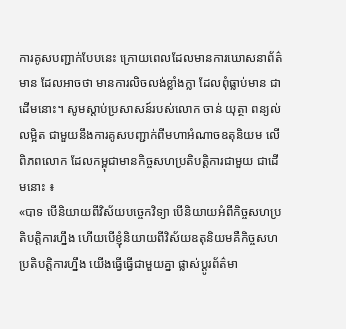ការគូសបញ្ជាក់បែបនេះ ក្រោយពេលដែលមានការឃោសនាព័ត៌មាន ដែលអាចថា មានការលិចលង់ខ្លាំងក្លា ដែលពុំធ្លាប់មាន ជាដើមនោះ។ សូមស្តាប់ប្រសាសន៍របស់លោក ចាន់ យុត្ថា ពន្យល់លម្អិត ជាមួយនឹងការគូសបញ្ជាក់ពីមហាអំណាចឧតុនិយម លើពិភពលោក ដែលកម្ពុជាមានកិច្ចសហប្រតិបត្តិការជាមួយ ជាដើមនោះ ៖
«បាទ បើនិយាយពីវិស័យបច្ចេកវិទ្យា បើនិយាយអំពីកិច្ចសហប្រតិបត្តិការហ្នឹង ហើយបើខ្ញុំនិយាយពីវិស័យឧតុនិយមគឺកិច្ចសហប្រតិបត្តិការហ្នឹង យើងធ្វើធ្វើជាមួយគ្នា ផ្លាស់ប្តូរព័ត៌មា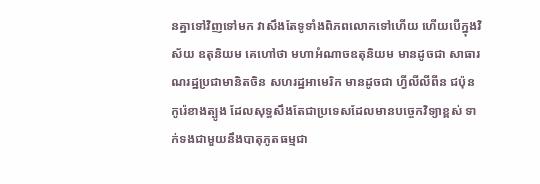នគ្នាទៅវិញទៅមក វាសឹងតែទូទាំងពិភពលោកទៅហើយ ហើយបើក្នុងវិស័យ ឧតុនិយម គេហៅថា មហាអំណាចឧតុនិយម មានដូចជា សាធារណរដ្ឋប្រជាមានិតចិន សហរដ្ឋអាមេរិក មានដូចជា ហ្វីលីលីពីន ជប៉ុន កូរ៉េខាងត្បូង ដែលសុទ្ធសឹងតែជាប្រទេសដែលមានបច្ចេកវិទ្យាខ្ពស់ ទាក់ទងជាមួយនឹងបាតុភូតធម្មជា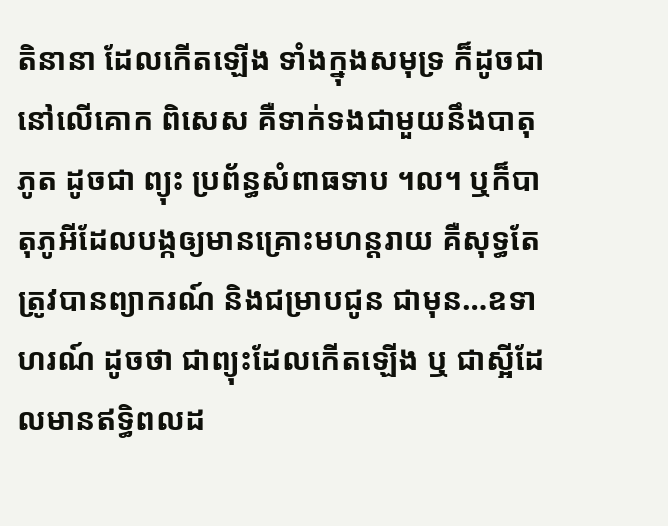តិនានា ដែលកើតឡើង ទាំងក្នុងសមុទ្រ ក៏ដូចជា នៅលើគោក ពិសេស គឺទាក់ទងជាមួយនឹងបាតុភូត ដូចជា ព្យុះ ប្រព័ន្ធសំពាធទាប ។ល។ ឬក៏បាតុភូអីដែលបង្កឲ្យមានគ្រោះមហន្តរាយ គឺសុទ្ធតែត្រូវបានព្យាករណ៍ និងជម្រាបជូន ជាមុន…ឧទាហរណ៍ ដូចថា ជាព្យុះដែលកើតឡើង ឬ ជាស្អីដែលមានឥទ្ធិពលដ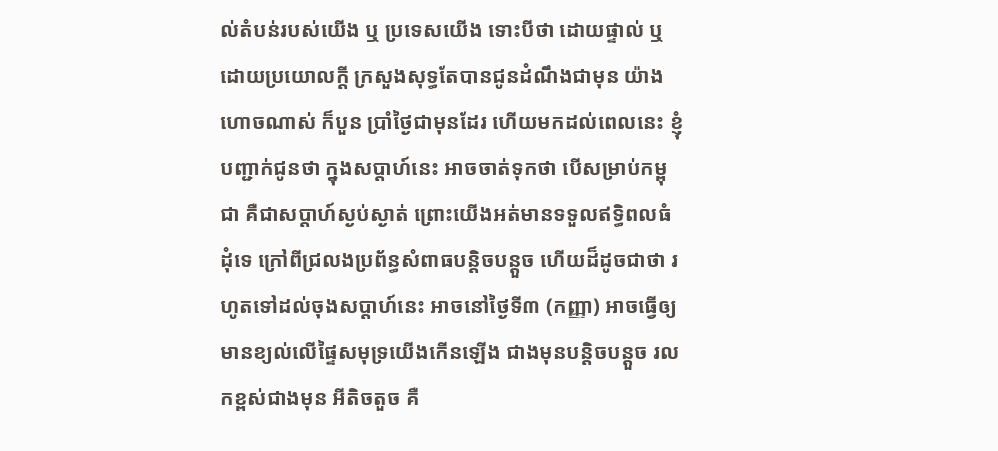ល់តំបន់របស់យើង ឬ ប្រទេសយើង ទោះបីថា ដោយផ្ទាល់ ឬ ដោយប្រយោលក្តី ក្រសួងសុទ្ធតែបានជូនដំណឹងជាមុន យ៉ាងហោចណាស់ ក៏បួន ប្រាំថ្ងៃជាមុនដែរ ហើយមកដល់ពេលនេះ ខ្ញុំបញ្ជាក់ជូនថា ក្នុងសប្តាហ៍នេះ អាចចាត់ទុកថា បើសម្រាប់កម្ពុជា គឺជាសប្តាហ៍ស្ងប់ស្ងាត់ ព្រោះយើងអត់មានទទួលឥទ្ធិពលធំដុំទេ ក្រៅពីជ្រលងប្រព័ន្ធសំពាធបន្តិចបន្តួច ហើយដ៏ដូចជាថា រហូតទៅដល់ចុងសប្តាហ៍នេះ អាចនៅថ្ងៃទី៣ (កញ្ញា) អាចធ្វើឲ្យមានខ្យល់លើផ្ទៃសមុទ្រយើងកើនឡើង ជាងមុនបន្តិចបន្តួច រលកខ្ពស់ជាងមុន អីតិចតួច គឺ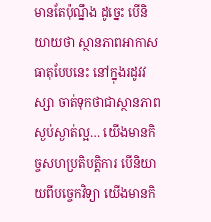មានតែប៉ុណ្នឹង ដូច្នេះ បើនិយាយថា ស្ថានភាពអាកាសធាតុបែបនេះ នៅក្នុងរដូវវស្សា ចាត់ទុកថាជាស្ថានភាពស្ងប់ស្ងាត់ល្អ… យើងមានកិច្ចសហប្រតិបត្តិការ បើនិយាយពីបច្ចេកវិទ្យា យើងមានកិ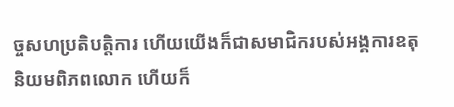ច្ចសហប្រតិបត្តិការ ហើយយើងក៏ជាសមាជិករបស់អង្គការឧតុនិយមពិភពលោក ហើយក៏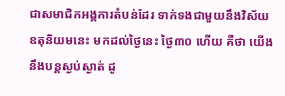ជាសមាជិកអង្គការតំបន់ដែរ ទាក់ទងជាមួយនឹងវិស័យឧតុនិយមនេះ មកដល់ថ្ងៃនេះ ថ្ងៃ៣០ ហើយ គឺថា យើងនឹងបន្តស្ងប់ស្ងាត់ ដូ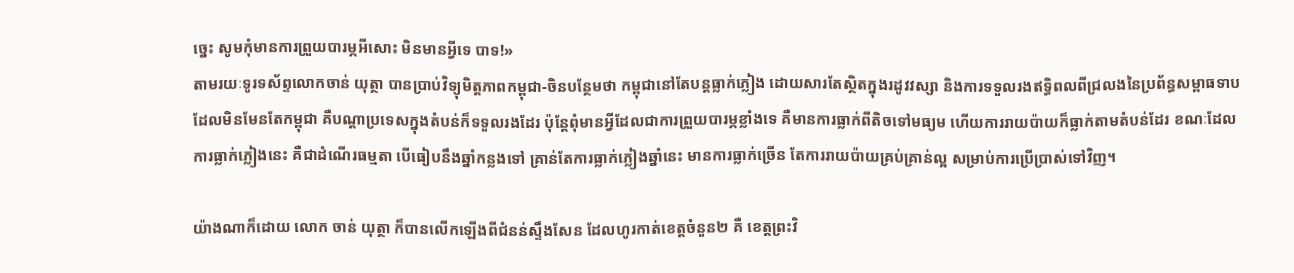ច្នេះ សូមកុំមានការព្រួយបារម្ភអីសោះ មិនមានអ្វីទេ បាទ!»
តាមរយៈទូរទស័ព្ទលោកចាន់ យុត្ថា បានប្រាប់វិទ្យុមិត្តភាពកម្ពុជា-ចិនបន្ថែមថា កម្ពុជានៅតែបន្តធ្លាក់ភ្លៀង ដោយសារតែស្ថិតក្នុងរដូវវស្សា និងការទទួលរងឥទ្ធិពលពីជ្រលងនៃប្រព័ន្ធសម្ពាធទាប ដែលមិនមែនតែកម្ពុជា គឺបណ្តាប្រទេសក្នុងតំបន់ក៏ទទួលរងដែរ ប៉ុន្តែពុំមានអ្វីដែលជាការព្រួយបារម្ភខ្លាំងទេ គឺមានការធ្លាក់ពីតិចទៅមធ្យម ហើយការរាយប៉ាយក៏ធ្លាក់តាមតំបន់ដែរ ខណៈដែលការធ្លាក់ភ្លៀងនេះ គឺជាដំណើរធម្មតា បើធៀបនឹងឆ្នាំកន្លងទៅ គ្រាន់តែការធ្លាក់ភ្លៀងឆ្នាំនេះ មានការធ្លាក់ច្រើន តែការរាយប៉ាយគ្រប់គ្រាន់ល្អ សម្រាប់ការប្រើប្រាស់ទៅវិញ។

យ៉ាងណាក៏ដោយ លោក ចាន់ យុត្ថា ក៏បានលើកឡើងពីជំនន់ស្ទឹងសែន ដែលហូរកាត់ខេត្តចំនួន២ គឺ ខេត្តព្រះវិ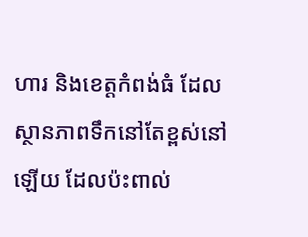ហារ និងខេត្តកំពង់ធំ ដែលស្ថានភាពទឹកនៅតែខ្ពស់នៅឡើយ ដែលប៉ះពាល់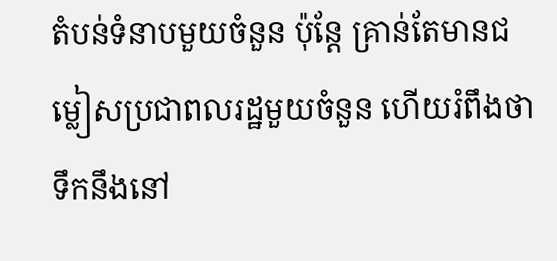តំបន់ទំនាបមួយចំនួន ប៉ុន្តែ គ្រាន់តែមានជម្លៀសប្រជាពលរដ្ឋមួយចំនួន ហើយរំពឹងថា ទឹកនឹងនៅ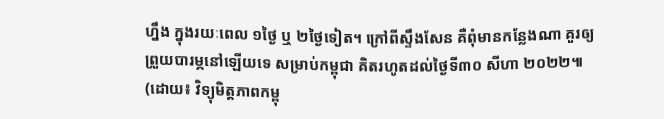ហ្នឹង ក្នុងរយៈពេល ១ថ្ងៃ ឬ ២ថ្ងៃទៀត។ ក្រៅពីស្ទឹងសែន គឺពុំមានកន្លែងណា គួរឲ្យព្រួយបារម្ភនៅឡើយទេ សម្រាប់កម្ពុជា គិតរហូតដល់ថ្ងៃទី៣០ សីហា ២០២២៕ (ដោយ៖ វិទ្យុមិត្តភាពកម្ពុ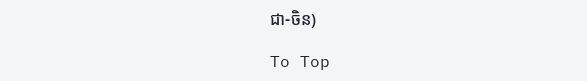ជា-ចិន)

To Top